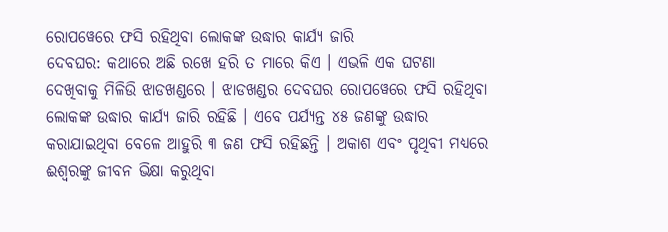ରୋପୱେରେ ଫସି ରହିଥିବା ଲୋକଙ୍କ ଉଦ୍ଧାର କାର୍ଯ୍ୟ ଜାରି
ଦେବଘର: କଥାରେ ଅଛି ରଖେ ହରି ତ ମାରେ କିଏ । ଏଭଳି ଏକ ଘଟଣା ଦେଖିବାକୁ ମିଳିଉି ଝାଡଖଣ୍ଡରେ । ଝାଡଖଣ୍ଡର ଦେବଘର ରୋପୱେରେ ଫସି ରହିଥିବା ଲୋକଙ୍କ ଉଦ୍ଧାର କାର୍ଯ୍ୟ ଜାରି ରହିଛି । ଏବେ ପର୍ଯ୍ୟନ୍ତ ୪୫ ଜଣଙ୍କୁ ଉଦ୍ଧାର କରାଯାଇଥିବା ବେଳେ ଆହୁରି ୩ ଜଣ ଫସି ରହିଛନ୍ତି । ଅକାଶ ଏବଂ ପୃଥିବୀ ମଧ୍ୟରେ ଈଶ୍ୱରଙ୍କୁ ଜୀବନ ଭିକ୍ଷା କରୁଥିବା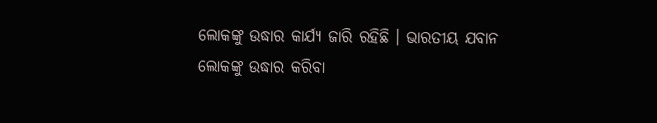ଲୋକଙ୍କୁ ଉଦ୍ଧାର କାର୍ଯ୍ୟ ଜାରି ରହିଛି । ଭାରତୀୟ ଯବାନ ଲୋକଙ୍କୁ ଉଦ୍ଧାର କରିବା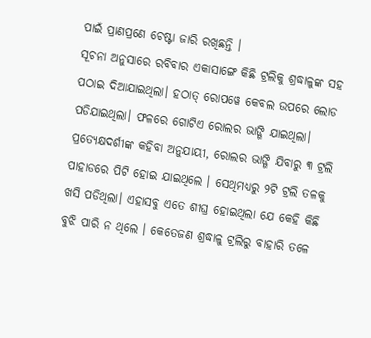ପାଇଁ ପ୍ରାଣପ୍ରଣେ ଚେଷ୍ଟା ଜାରି ରଖିଛନ୍ତି ।
ସୂଚନା ଅନୁସାରେ ରବିବାର ଏକାସାଙ୍ଗେ କିଛି ଟ୍ରଲିକୁ ଶ୍ରଦ୍ଧାଳୁଙ୍କ ସହ ପଠାଇ ଦିଆଯାଇଥିଲା। ହଠାତ୍ ରୋପୱେ କେବଲ ଉପରେ ଲୋଡ ପଡିଯାଇଥିଲା। ଫଳରେ ଗୋଟିଏ ରୋଲର ଭାଙ୍ଗି ଯାଇଥିଲା। ପ୍ରତ୍ୟେକ୍ଷଦର୍ଶୀଙ୍କ କହିବା ଅନୁଯାୟୀ, ରୋଲର ଭାଙ୍ଗି ଯିବାରୁ ୩ ଟ୍ରଲି ପାହାଡରେ ପିଟି ହୋଇ ଯାଇଥିଲେ । ସେଥିମଧ୍ୟରୁ ୨ଟି ଟ୍ରଲି ତଳକୁ ଖସି ପଡିଥିଲା। ଏହାସବୁ ଏତେ ଶୀଘ୍ର ହୋଇଥିଲା ଯେ କେହି କିଛି ବୁଝି ପାରି ନ ଥିଲେ । କେତେଜଣ ଶ୍ରଦ୍ଧାଳୁ ଟ୍ରଲିରୁ ବାହାରି ତଳେ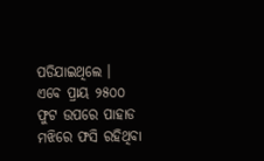ପଡିଯାଇଥିଲେ ।
ଏବେ ପ୍ରାୟ ୨୫୦୦ ଫୁଟ ଉପରେ ପାହାଡ ମଝିରେ ଫସି ରହିଥିବା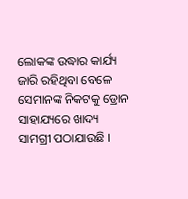ଲୋକଙ୍କ ଉଦ୍ଧାର କାର୍ଯ୍ୟ ଜାରି ରହିଥିବା ବେଳେ ସେମାନଙ୍କ ନିକଟକୁ ଡ୍ରୋନ ସାହାଯ୍ୟରେ ଖାଦ୍ୟ ସାମଗ୍ରୀ ପଠାଯାଉଛି ।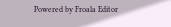Powered by Froala Editor